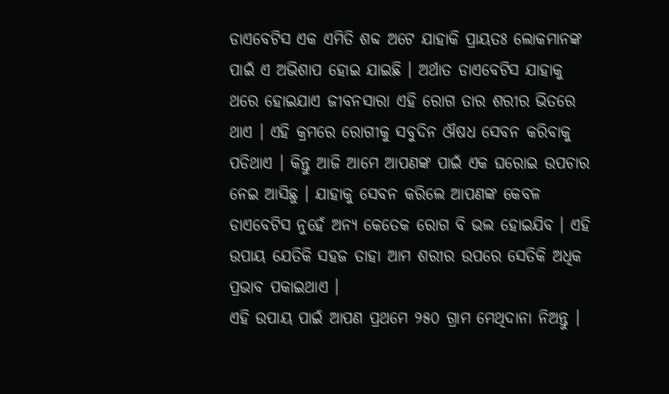ଡାଏବେଟିସ ଏକ ଏମିତି ଶବ୍ଦ ଅଟେ ଯାହାକି ପ୍ରାୟତଃ ଲୋକମାନଙ୍କ ପାଇଁ ଏ ଅଭିଶାପ ହୋଇ ଯାଇଛି । ଅର୍ଥାତ ଡାଏବେଟିସ ଯାହାକୁ ଥରେ ହୋଇଯାଏ ଜୀବନସାରା ଏହି ରୋଗ ତାର ଶରୀର ଭିତରେ ଥାଏ । ଏହି କ୍ରମରେ ରୋଗୀକୁ ସବୁଦିନ ଔଷଧ ସେବନ କରିବାକୁ ପଡିଥାଏ । କିନ୍ତୁ ଆଜି ଆମେ ଆପଣଙ୍କ ପାଇଁ ଏକ ଘରୋଇ ଉପଚାର ନେଇ ଆସିଛୁ । ଯାହାକୁ ସେବନ କରିଲେ ଆପଣଙ୍କ କେବଳ ଡାଏବେଟିସ ନୁହେଁ ଅନ୍ୟ କେତେକ ରୋଗ ବି ଭଲ ହୋଇଯିବ । ଏହି ଉପାୟ ଯେତିକି ସହଜ ତାହା ଆମ ଶରୀର ଉପରେ ସେତିକି ଅଧିକ ପ୍ରଭାବ ପକାଇଥାଏ ।
ଏହି ଉପାୟ ପାଇଁ ଆପଣ ପ୍ରଥମେ ୨୫୦ ଗ୍ରାମ ମେଥିଦାନା ନିଅନ୍ତୁ ।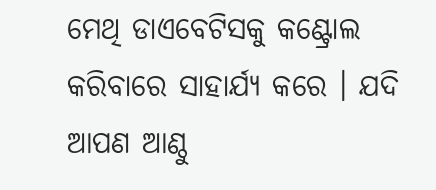ମେଥି ଡାଏବେଟିସକୁ କଣ୍ଟ୍ରୋଲ କରିବାରେ ସାହାର୍ଯ୍ୟ କରେ । ଯଦି ଆପଣ ଆଣ୍ଠୁ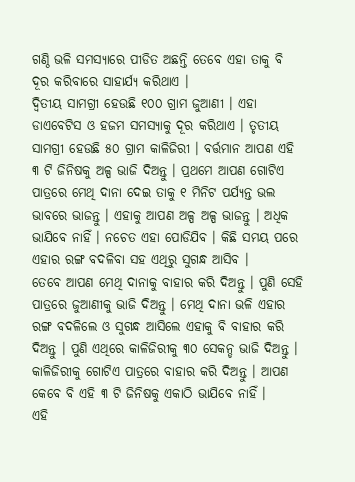ଗଣ୍ଠି ଭଳି ସମସ୍ୟାରେ ପୀଡିତ ଅଛନ୍ତି ତେବେ ଏହା ତାକୁ ବି ଦୂର କରିବାରେ ସାହାର୍ଯ୍ୟ କରିଥାଏ ।
ଦ୍ଵିତୀୟ ସାମଗ୍ରୀ ହେଉଛି ୧୦୦ ଗ୍ରାମ ଜୁଆଣୀ । ଏହା ଡାଏବେଟିସ ଓ ହଜମ ସମସ୍ୟାକୁ ଦୂର କରିଥାଏ । ତୃତୀୟ ସାମଗ୍ରୀ ହେଉଛି ୫୦ ଗ୍ରାମ କାଳିଜିରୀ । ବର୍ତ୍ତମାନ ଆପଣ ଏହି ୩ ଟି ଜିନିଷକୁ ଅଳ୍ପ ଭାଜି ଦିଅନ୍ତୁ । ପ୍ରଥମେ ଆପଣ ଗୋଟିଏ ପାତ୍ରରେ ମେଥି ଦାନା ଦେଇ ତାକୁ ୧ ମିନିଟ ପର୍ଯ୍ୟନ୍ତ ଭଲ ଭାବରେ ଭାଜନ୍ତୁ । ଏହାକୁ ଆପଣ ଅଳ୍ପ ଅଳ୍ପ ଭାଜନ୍ତୁ । ଅଧିକ ଭାଯିବେ ନାହିଁ । ନଚେତ ଏହା ପୋଡିଯିବ । କିଛି ସମୟ ପରେ ଏହାର ରଙ୍ଗ ବଦଳିବା ସହ ଏଥିରୁ ସୁଗନ୍ଧ ଆସିବ ।
ତେବେ ଆପଣ ମେଥି ଦାନାକୁ ବାହାର କରି ଦିଅନ୍ତୁ । ପୁଣି ସେହି ପାତ୍ରରେ ଜୁଆଣୀକୁ ଭାଜି ଦିଅନ୍ତୁ । ମେଥି ଦାନା ଭଳି ଏହାର ରଙ୍ଗ ବଦଳିଲେ ଓ ସୁଗନ୍ଧ ଆସିଲେ ଏହାକୁ ବି ବାହାର କରି ଦିଅନ୍ତୁ । ପୁଣି ଏଥିରେ କାଳିଜିରୀକୁ ୩୦ ସେକନ୍ଡ ଭାଜି ଦିଅନ୍ତୁ । କାଳିଜିରୀକୁ ଗୋଟିଏ ପାତ୍ରରେ ବାହାର କରି ଦିଅନ୍ତୁ । ଆପଣ କେବେ ବି ଏହି ୩ ଟି ଜିନିଷକୁ ଏକାଠି ଭାଯିବେ ନାହିଁ ।
ଏହି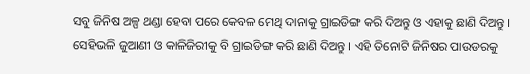ସବୁ ଜିନିଷ ଅଳ୍ପ ଥଣ୍ଡା ହେବା ପରେ କେବଳ ମେଥି ଦାନାକୁ ଗ୍ରାଇଡିଙ୍ଗ କରି ଦିଅନ୍ତୁ ଓ ଏହାକୁ ଛାଣି ଦିଅନ୍ତୁ । ସେହିଭଳି ଜୁଆଣୀ ଓ କାଳିଜିରୀକୁ ବି ଗ୍ରାଇଡିଙ୍ଗ କରି ଛାଣି ଦିଅନ୍ତୁ । ଏହି ତିନୋଟି ଜିନିଷର ପାଉଡରକୁ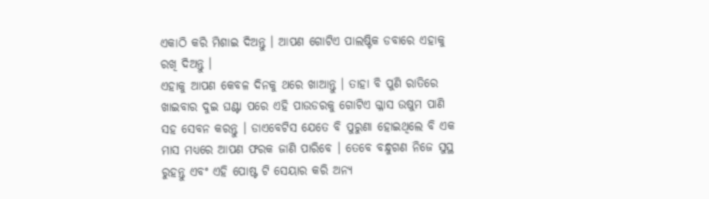ଏକାଠି କରି ମିଶାଇ ଦିଅନ୍ତୁ । ଆପଣ ଗୋଟିଏ ପାଲଷ୍ଟିକ ଡବାରେ ଏହାକୁ ରଖି ଦିଅନ୍ତୁ ।
ଏହାକୁ ଆପଣ କେବଳ ଦିନକୁ ଥରେ ଖାଆନ୍ତୁ । ତାହା ବି ପୁଣି ରାତିରେ ଖାଇବାର ଦୁଇ ଘଣ୍ଟା ପରେ ଏହି ପାଉଡରକୁ ଗୋଟିଏ ଗ୍ଳାସ ଉଷୁମ ପାଣି ସହ ସେବନ କରନ୍ତୁ । ଡାଏବେଟିସ ଯେତେ ବି ପୁରୁଣା ହୋଇଥିଲେ ବି ଏକ ମାସ ମଧ୍ୟରେ ଆପଣ ଫରକ ଜାଣି ପାରିବେ । ତେବେ ବନ୍ଧୁଗଣ ନିଜେ ସୁସ୍ଥ ରୁହନ୍ତୁ ଏବଂ ଏହି ପୋଷ୍ଟ ଟି ସେୟାର କରି ଅନ୍ୟ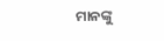ମାନଙ୍କୁ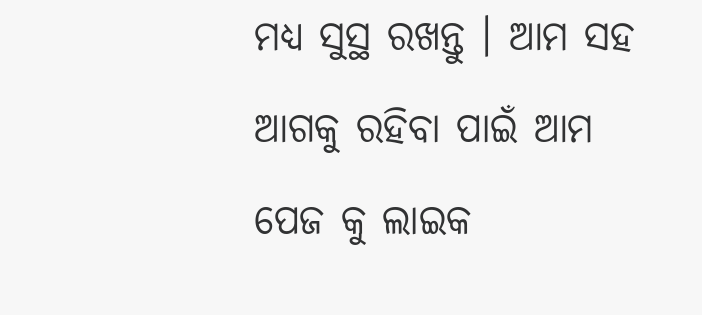ମଧ୍ୟ ସୁସ୍ଥ ରଖନ୍ତୁ । ଆମ ସହ ଆଗକୁ ରହିବା ପାଇଁ ଆମ ପେଜ କୁ ଲାଇକ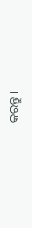କରନ୍ତୁ ।